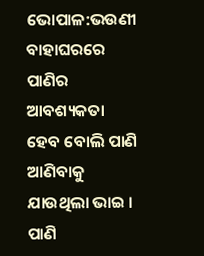ଭୋପାଳ:ଭଉଣୀ ବାହାଘରରେ ପାଣିର ଆବଶ୍ୟକତା ହେବ ବୋଲି ପାଣି ଆଣିବାକୁ ଯାଉଥିଲା ଭାଇ । ପାଣି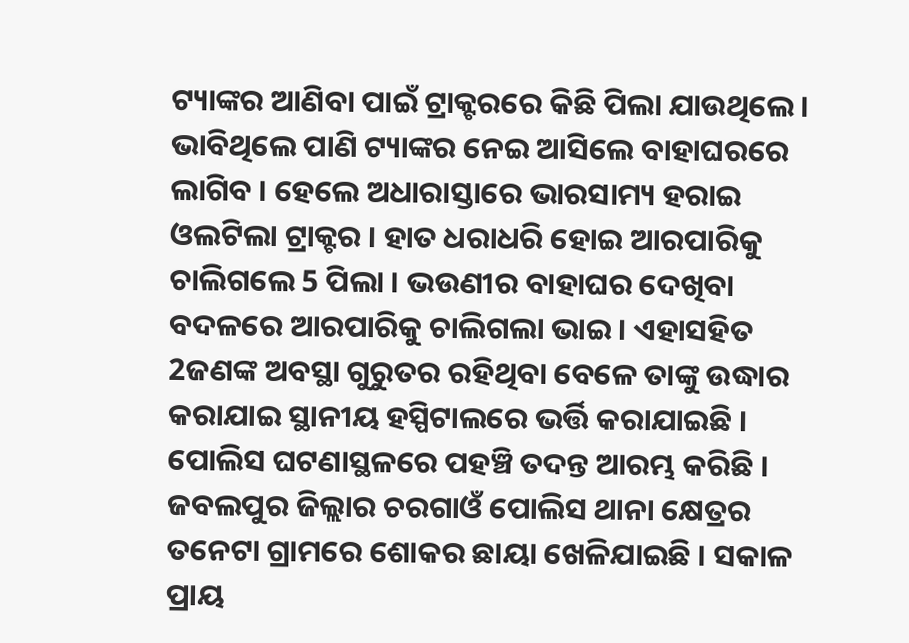ଟ୍ୟାଙ୍କର ଆଣିବା ପାଇଁ ଟ୍ରାକ୍ଟରରେ କିଛି ପିଲା ଯାଉଥିଲେ । ଭାବିଥିଲେ ପାଣି ଟ୍ୟାଙ୍କର ନେଇ ଆସିଲେ ବାହାଘରରେ ଲାଗିବ । ହେଲେ ଅଧାରାସ୍ତାରେ ଭାରସାମ୍ୟ ହରାଇ ଓଲଟିଲା ଟ୍ରାକ୍ଟର । ହାତ ଧରାଧରି ହୋଇ ଆରପାରିକୁ ଚାଲିଗଲେ 5 ପିଲା । ଭଉଣୀର ବାହାଘର ଦେଖିବା ବଦଳରେ ଆରପାରିକୁ ଚାଲିଗଲା ଭାଇ । ଏହାସହିତ 2ଜଣଙ୍କ ଅବସ୍ଥା ଗୁରୁତର ରହିଥିବା ବେଳେ ତାଙ୍କୁ ଉଦ୍ଧାର କରାଯାଇ ସ୍ଥାନୀୟ ହସ୍ପିଟାଲରେ ଭର୍ତ୍ତି କରାଯାଇଛି । ପୋଲିସ ଘଟଣାସ୍ଥଳରେ ପହଞ୍ଚି ତଦନ୍ତ ଆରମ୍ଭ କରିଛି । ଜବଲପୁର ଜିଲ୍ଲାର ଚରଗାଓଁ ପୋଲିସ ଥାନା କ୍ଷେତ୍ରର ତନେଟା ଗ୍ରାମରେ ଶୋକର ଛାୟା ଖେଳିଯାଇଛି । ସକାଳ ପ୍ରାୟ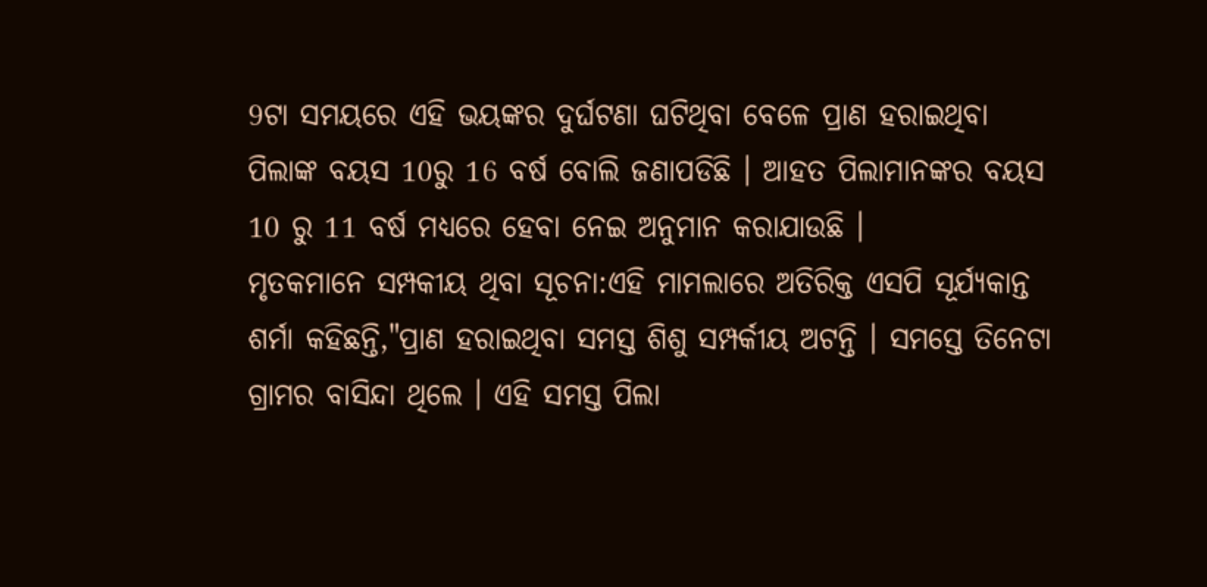9ଟା ସମୟରେ ଏହି ଭୟଙ୍କର ଦୁର୍ଘଟଣା ଘଟିଥିବା ବେଳେ ପ୍ରାଣ ହରାଇଥିବା ପିଲାଙ୍କ ବୟସ 10ରୁ 16 ବର୍ଷ ବୋଲି ଜଣାପଡିଛି । ଆହତ ପିଲାମାନଙ୍କର ବୟସ 10 ରୁ 11 ବର୍ଷ ମଧ୍ୟରେ ହେବା ନେଇ ଅନୁମାନ କରାଯାଉଛି ।
ମୃତକମାନେ ସମ୍ପକୀୟ ଥିବା ସୂଚନା:ଏହି ମାମଲାରେ ଅତିରିକ୍ତ ଏସପି ସୂର୍ଯ୍ୟକାନ୍ତ ଶର୍ମା କହିଛନ୍ତି,"ପ୍ରାଣ ହରାଇଥିବା ସମସ୍ତ ଶିଶୁ ସମ୍ପର୍କୀୟ ଅଟନ୍ତି । ସମସ୍ତେ ତିନେଟା ଗ୍ରାମର ବାସିନ୍ଦା ଥିଲେ । ଏହି ସମସ୍ତ ପିଲା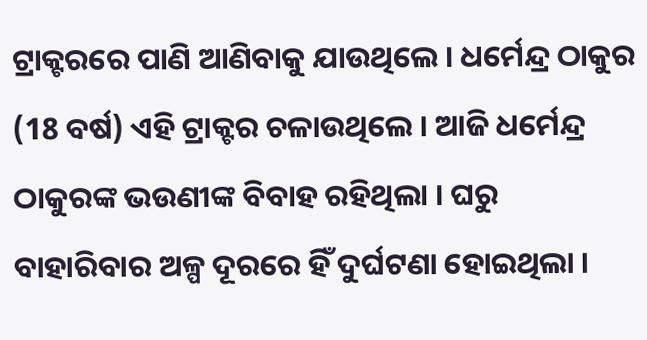ଟ୍ରାକ୍ଟରରେ ପାଣି ଆଣିବାକୁ ଯାଉଥିଲେ । ଧର୍ମେନ୍ଦ୍ର ଠାକୁର (18 ବର୍ଷ) ଏହି ଟ୍ରାକ୍ଟର ଚଳାଉଥିଲେ । ଆଜି ଧର୍ମେନ୍ଦ୍ର ଠାକୁରଙ୍କ ଭଉଣୀଙ୍କ ବିବାହ ରହିଥିଲା । ଘରୁ ବାହାରିବାର ଅଳ୍ପ ଦୂରରେ ହିଁ ଦୁର୍ଘଟଣା ହୋଇଥିଲା ।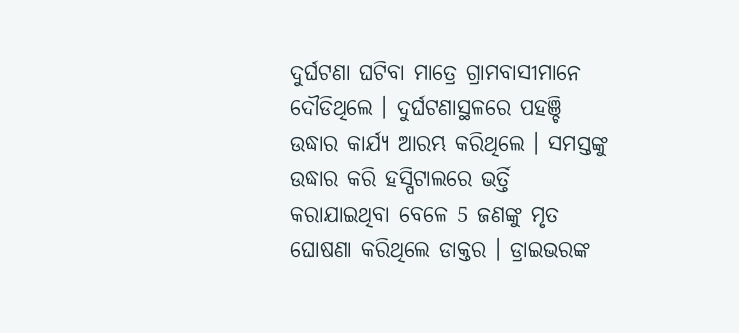ଦୁର୍ଘଟଣା ଘଟିବା ମାତ୍ରେ ଗ୍ରାମବାସୀମାନେ ଦୌଡିଥିଲେ । ଦୁର୍ଘଟଣାସ୍ଥଳରେ ପହଞ୍ଚି ଉଦ୍ଧାର କାର୍ଯ୍ୟ ଆରମ୍ଭ କରିଥିଲେ । ସମସ୍ତଙ୍କୁ ଉଦ୍ଧାର କରି ହସ୍ପିଟାଲରେ ଭର୍ତ୍ତି କରାଯାଇଥିବା ବେଳେ 5 ଜଣଙ୍କୁ ମୃତ ଘୋଷଣା କରିଥିଲେ ଡାକ୍ତର । ଡ୍ରାଇଭରଙ୍କ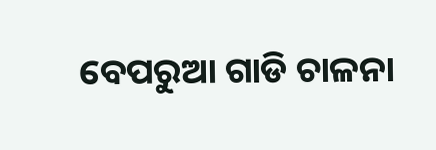ବେପରୁଆ ଗାଡି ଚାଳନା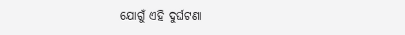ଯୋଗୁଁ ଏହି ଦୁର୍ଘଟଣା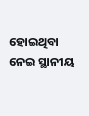ହୋଇଥିବା ନେଇ ସ୍ଥାନୀୟ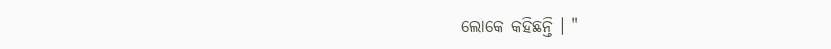ଲୋକେ କହିଛନ୍ତି । "